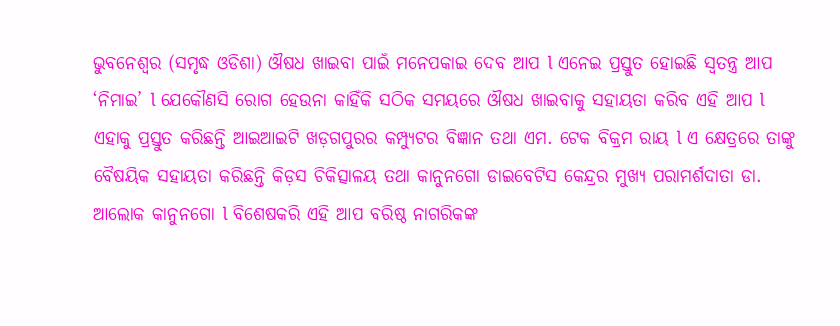ଭୁବନେଶ୍ୱର (ସମୃଦ୍ଧ ଓଡିଶା) ଔଷଧ ଖାଇବା ପାଇଁ ମନେପକାଇ ଦେବ ଆପ l ଏନେଇ ପ୍ରସ୍ତୁତ ହୋଇଛି ସ୍ୱତନ୍ତ୍ର ଆପ ‘ନିମାଇ’ l ଯେକୌଣସି ରୋଗ ହେଉନା କାହିଁକି ସଠିକ ସମୟରେ ଔଷଧ ଖାଇବାକୁ ସହାୟତା କରିବ ଏହି ଆପ l ଏହାକୁ ପ୍ରସ୍ତୁତ କରିଛନ୍ତି ଆଇଆଇଟି ଖଡ଼ଗପୁରର କମ୍ପ୍ୟୁଟର ବିଜ୍ଞାନ ତଥା ଏମ. ଟେକ ବିକ୍ରମ ରାୟ l ଏ କ୍ଷେତ୍ରରେ ତାଙ୍କୁ ବୈଷୟିକ ସହାୟତା କରିଛନ୍ତି କିଡ଼ସ ଚିକିତ୍ସାଳୟ ତଥା କାନୁନଗୋ ଡାଇବେଟିସ କେନ୍ଦ୍ରର ମୁଖ୍ୟ ପରାମର୍ଶଦାତା ଡା. ଆଲୋକ କାନୁନଗୋ l ବିଶେଷକରି ଏହି ଆପ ବରିଷ୍ଠ ନାଗରିକଙ୍କ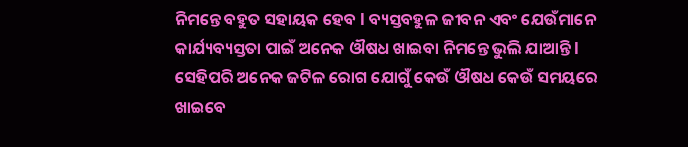ନିମନ୍ତେ ବହୁତ ସହାୟକ ହେବ l ବ୍ୟସ୍ତବହୁଳ ଜୀବନ ଏବଂ ଯେଉଁମାନେ କାର୍ଯ୍ୟବ୍ୟସ୍ତତା ପାଇଁ ଅନେକ ଔଷଧ ଖାଇବା ନିମନ୍ତେ ଭୁଲି ଯାଆନ୍ତି l ସେହିପରି ଅନେକ ଜଟିଳ ରୋଗ ଯୋଗୁଁ କେଉଁ ଔଷଧ କେଉଁ ସମୟରେ ଖାଇବେ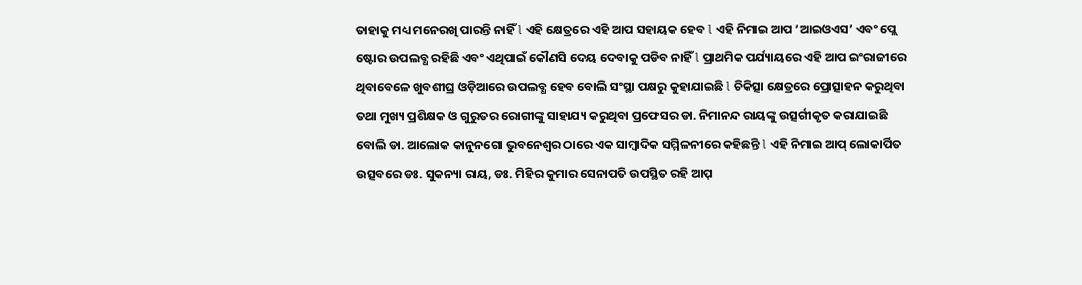ତାହାକୁ ମଧ୍ୟ ମନେରଖି ପାରନ୍ତି ନାହିଁ l ଏହି କ୍ଷେତ୍ରରେ ଏହି ଆପ ସହାୟକ ହେବ l ଏହି ନିମାଇ ଆପ ‘ଆଇଓଏସ’ ଏବଂ ପ୍ଲେ ଷ୍ଟୋର ଉପଲବ୍ଧ ରହିଛି ଏବଂ ଏଥିପାଇଁ କୌଣସି ଦେୟ ଦେବାକୁ ପଡିବ ନାହିଁ l ପ୍ରାଥମିକ ପର୍ଯ୍ୟାୟରେ ଏହି ଆପ ଇଂରାଜୀରେ ଥିବାବେଳେ ଖୁବଶୀଘ୍ର ଓଡ଼ିଆରେ ଉପଲବ୍ଧ ହେବ ବୋଲି ସଂସ୍ଥା ପକ୍ଷରୁ କୁହାଯାଇଛି l ଚିକିତ୍ସା କ୍ଷେତ୍ରରେ ପ୍ରୋତ୍ସାହନ କରୁଥିବା ତଥା ମୁଖ୍ୟ ପ୍ରଶିକ୍ଷକ ଓ ଗୁରୁତର ରୋଗୀଙ୍କୁ ସାହାଯ୍ୟ କରୁଥିବା ପ୍ରଫେସର ଡା. ନିମାନନ୍ଦ ରାୟଙ୍କୁ ଉତ୍ସର୍ଗୀକୃତ କରାଯାଇଛି ବୋଲି ଡା. ଆଲୋକ କାନୁନଗୋ ଭୁବନେଶ୍ୱର ଠାରେ ଏକ ସାମ୍ବାଦିକ ସମ୍ମିଳନୀରେ କହିଛନ୍ତି l ଏହି ନିମାଇ ଆପ୍ ଲୋକାର୍ପିତ ଉତ୍ସବରେ ଡଃ. ସୁକନ୍ୟା ରାୟ, ଡଃ. ମିହିର କୁମାର ସେନାପତି ଉପସ୍ଥିତ ରହି ଆପ଼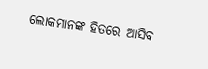ଲୋକମାନଙ୍କ ହିତରେ ଆସିବ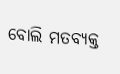ବୋଲି ମତବ୍ୟକ୍ତ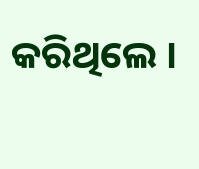କରିଥିଲେ ।